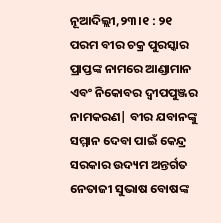ନୂଆଦିଲ୍ଲୀ,୨୩।୧ : ୨୧ ପରମ ବୀର ଚକ୍ର ପୁରସ୍କାର ପ୍ରାପ୍ତଙ୍କ ନାମରେ ଆଣ୍ଡାମାନ ଏବଂ ନିକୋବର ଦ୍ଵୀପପୁଞ୍ଜର ନାମକରଣ| ବୀର ଯବାନଙ୍କୁ ସମ୍ମାନ ଦେବା ପାଇଁ କେନ୍ଦ୍ର ସରକାର ଉଦ୍ୟମ ଅନ୍ତର୍ଗତ ନେତାଜୀ ସୁଭାଷ ବୋଷଙ୍କ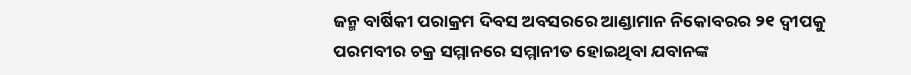ଜନ୍ମ ବାର୍ଷିକୀ ପରାକ୍ରମ ଦିବସ ଅବସରରେ ଆଣ୍ଡାମାନ ନିକୋବରର ୨୧ ଦ୍ୱୀପକୁ ପରମବୀର ଚକ୍ର ସମ୍ମାନରେ ସମ୍ମାନୀତ ହୋଇଥିବା ଯବାନଙ୍କ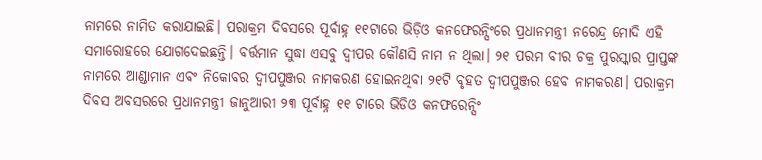ନାମରେ ନାମିତ କରାଯାଇଛି। ପରାକ୍ରମ ଦିବସରେ ପୂର୍ବାହ୍ନ ୧୧ଟାରେ ଭିଡ଼ିଓ କନଫେରନ୍ସିଂରେ ପ୍ରଧାନମନ୍ତ୍ରୀ ନରେନ୍ଦ୍ର ମୋଦି ଏହି ସମାରୋହରେ ଯୋଗଦେଇଛନ୍ତି। ବର୍ତ୍ତମାନ ସୁଦ୍ଧା ଏସବୁ ଦ୍ୱୀପର କୌଣସି ନାମ ନ ଥିଲା। ୨୧ ପରମ ବୀର ଚକ୍ର ପୁରସ୍କାର ପ୍ରାପ୍ତଙ୍କ ନାମରେ ଆଣ୍ଡାମାନ ଏବଂ ନିକୋବର ଦ୍ଵୀପପୁଞ୍ଜର ନାମକରଣ ହୋଇନଥିବା ୨୧ଟି ବୃହତ ଦ୍ଵୀପପୁଞ୍ଜର ହେବ ନାମକରଣ। ପରାକ୍ରମ ଦିବସ ଅବସରରେ ପ୍ରଧାନମନ୍ତ୍ରୀ ଜାନୁଆରୀ ୨୩ ପୂର୍ବାହ୍ନ ୧୧ ଟାରେ ଭିଡିଓ କନଫରେନ୍ସିଂ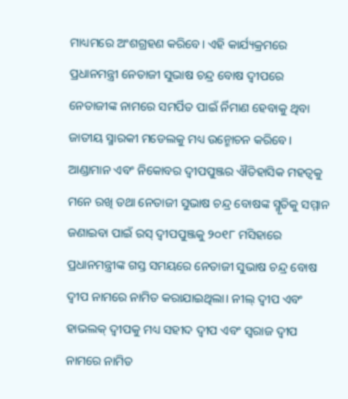ମାଧ୍ୟମରେ ଅଂଶଗ୍ରହଣ କରିବେ। ଏହି କାର୍ଯ୍ୟକ୍ରମରେ ପ୍ରଧାନମନ୍ତ୍ରୀ ନେତାଜୀ ସୁଭାଷ ଚନ୍ଦ୍ର ବୋଷ ଦ୍ଵୀପରେ ନେତାଜୀଙ୍କ ନାମରେ ସମର୍ପିତ ପାଇଁ ର୍ନିମାଣ ହେବାକୁ ଥିବା ଜାତୀୟ ସ୍ମାରକୀ ମଡେଲକୁ ମଧ୍ୟ ଉନ୍ମୋଚନ କରିବେ। ଆଣ୍ଡାମାନ ଏବଂ ନିକୋବର ଦ୍ଵୀପପୁଞ୍ଜର ଐତିହାସିକ ମହତ୍ଵକୁ ମନେ ରଖି ତଥା ନେତାଜୀ ସୁଭାଷ ଚନ୍ଦ୍ର ବୋଷଙ୍କ ସ୍ମୃତିକୁ ସମ୍ମାନ ଜଣାଇବା ପାଇଁ ରସ୍ ଦ୍ଵୀପପୁଞ୍ଜକୁ ୨୦୧୮ ମସିହାରେ ପ୍ରଧାନମନ୍ତ୍ରୀଙ୍କ ଗସ୍ତ ସମୟରେ ନେତାଜୀ ସୁଭାଷ ଚନ୍ଦ୍ର ବୋଷ ଦ୍ଵୀପ ନାମରେ ନାମିତ କରାଯାଇଥିଲା। ନୀଲ୍ ଦ୍ଵୀପ ଏବଂ ହାଭଲକ୍ ଦ୍ଵୀପକୁ ମଧ୍ୟ ସହୀଦ ଦ୍ଵୀପ ଏବଂ ସ୍ଵରାଜ ଦ୍ଵୀପ ନାମରେ ନାମିତ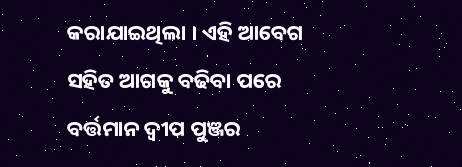କରାଯାଇଥିଲା । ଏହି ଆବେଗ ସହିତ ଆଗକୁ ବଢିବା ପରେ ବର୍ତ୍ତମାନ ଦ୍ଵୀପ ପୁଞ୍ଜର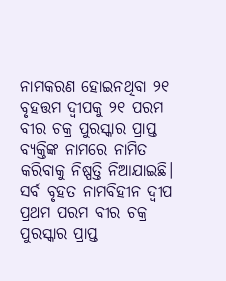ନାମକରଣ ହୋଇନଥିବା ୨୧ ବୃହତ୍ତମ ଦ୍ଵୀପକୁ ୨୧ ପରମ ବୀର ଚକ୍ର ପୁରସ୍କାର ପ୍ରାପ୍ତ ବ୍ୟକ୍ତିଙ୍କ ନାମରେ ନାମିତ କରିବାକୁ ନିଷ୍ପତ୍ତି ନିଆଯାଇଛି। ସର୍ବ ବୃହତ ନାମବିହୀନ ଦ୍ଵୀପ ପ୍ରଥମ ପରମ ବୀର ଚକ୍ର ପୁରସ୍କାର ପ୍ରାପ୍ତ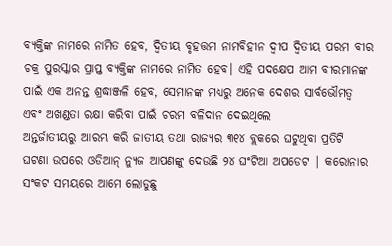ବ୍ୟକ୍ତିଙ୍କ ନାମରେ ନାମିତ ହେବ, ଦ୍ଵିତୀୟ ବୃହତ୍ତମ ନାମବିହୀନ ଦ୍ଵୀପ ଦ୍ଵିତୀୟ ପରମ ବୀର ଚକ୍ର ପୁରସ୍କାର ପ୍ରାପ୍ତ ବ୍ୟକ୍ତିଙ୍କ ନାମରେ ନାମିତ ହେବ। ଏହି ପଦକ୍ଷେପ ଆମ ବୀରମାନଙ୍କ ପାଇଁ ଏକ ଅନନ୍ତ ଶ୍ରଦ୍ଧାଞ୍ଜଳି ହେବ, ସେମାନଙ୍କ ମଧ୍ୟରୁ ଅନେକ ଦେଶର ସାର୍ବଭୌମତ୍ଵ ଏବଂ ଅଖଣ୍ଡତା ରକ୍ଷା କରିବା ପାଇଁ ଚରମ ବଳିଦାନ ଦେଇଥିଲେ
ଅନ୍ତର୍ଜାତୀୟରୁ ଆରମ୍ଭ କରି ଜାତୀୟ ତଥା ରାଜ୍ୟର ୩୧୪ ବ୍ଲକରେ ଘଟୁଥିବା ପ୍ରତିଟି ଘଟଣା ଉପରେ ଓଡିଆନ୍ ନ୍ୟୁଜ ଆପଣଙ୍କୁ ଦେଉଛି ୨୪ ଘଂଟିଆ ଅପଡେଟ | କରୋନାର ସଂକଟ ସମୟରେ ଆମେ ଲୋଡୁଛୁ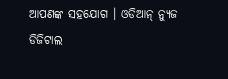ଆପଣଙ୍କ ସହଯୋଗ । ଓଡିଆନ୍ ନ୍ୟୁଜ ଡିଜିଟାଲ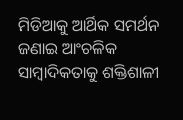ମିଡିଆକୁ ଆର୍ଥିକ ସମର୍ଥନ ଜଣାଇ ଆଂଚଳିକ ସାମ୍ବାଦିକତାକୁ ଶକ୍ତିଶାଳୀ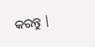କରନ୍ତୁ |